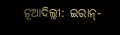ନୂଆଦିଲ୍ଲୀ: ଇରାନ୍-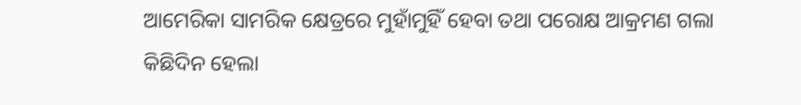ଆମେରିକା ସାମରିକ କ୍ଷେତ୍ରରେ ମୁହାଁମୁହିଁ ହେବା ତଥା ପରୋକ୍ଷ ଆକ୍ରମଣ ଗଲା କିଛିଦିନ ହେଲା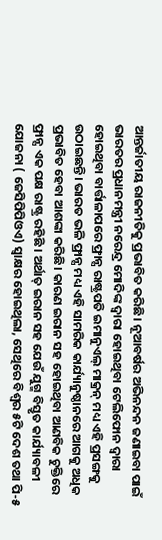ଆନ୍ତର୍ଜାତୀୟ ରାଜନୀତିକୁ ପ୍ରଭାବିତ କରିଛି। ନୂଆବର୍ଷର ଅଭିନନ୍ଦନ ଜଣାଇବା ପାଇଁ ଭାରତର ପ୍ରଧାନମନ୍ତ୍ରୀ ନରେନ୍ଦ୍ର ମୋଦିଙ୍କ ଦ୍ଵାରା ହୋଇଥିବା ଟେଲିଫୋନ ଦ୍ବାରା ହୋଇଥିବା ବାର୍ତ୍ତାଳାପରେ ଫ୍ରାନ୍ସ ରାଷ୍ଟ୍ରପତି ଇମାନୁଏଲ୍ ମାକ୍ରନ୍ ମଧ୍ୟ ଏହି ପ୍ରସଙ୍ଗକୁ ଉଠାଇଛନ୍ତି। ଭାରତ ଭଳି ଫ୍ରାନ୍ସ ମଧ୍ୟ ଏହି ସାମରିକ କାର୍ଯ୍ୟାନୁଷ୍ଠାନରେ ଆଗକୁ ଅଧିକ ପ୍ରଭାବିତ ହେବା ଆଶଙ୍କା କରିଛି। କାରଣ ଇରାନ ସହ ହୋଇଥିବା ଆଣବିକ ଚୁକ୍ତିରେ ଫ୍ରାନ୍ସ ଏକ ପକ୍ଷ ରାଷ୍ଟ୍ର ରହିଛି । ଅର୍ଥାତ୍ ଇରାନ ସହ ଯେଉଁ ଯୁଗ୍ମ ବିସ୍ତୃତ କାର୍ଯ୍ୟାବଳୀ ଯୋଜନା ( ଜେସିପିପିଓଏ) ସ୍ଵାକ୍ଷର ହୋଇଥିଲା, ସେଥିରେ ବିଶ୍ଵର ୫ଟି ଦେଶ ତଥା ପି-୫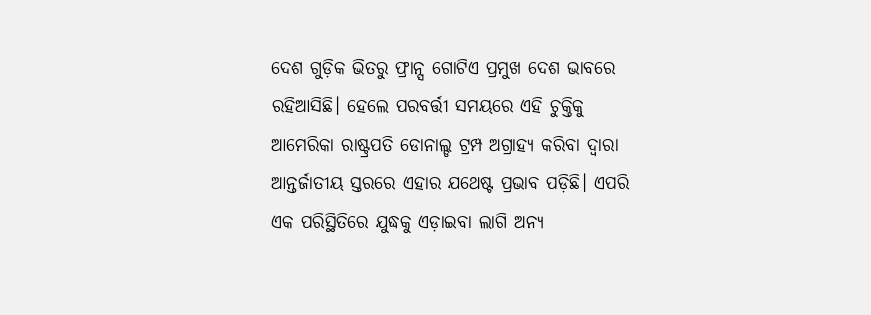ଦେଶ ଗୁଡ଼ିକ ଭିତରୁ ଫ୍ରାନ୍ସ ଗୋଟିଏ ପ୍ରମୁଖ ଦେଶ ଭାବରେ ରହିଆସିଛି। ହେଲେ ପରବର୍ତ୍ତୀ ସମୟରେ ଏହି ଚୁକ୍ତିକୁ ଆମେରିକା ରାଷ୍ଟ୍ରପତି ଡୋନାଲ୍ଡ ଟ୍ରମ୍ପ ଅଗ୍ରାହ୍ୟ କରିବା ଦ୍ଵାରା ଆନ୍ତର୍ଜାତୀୟ ସ୍ତରରେ ଏହାର ଯଥେଷ୍ଟ ପ୍ରଭାବ ପଡ଼ିଛି। ଏପରି ଏକ ପରିସ୍ଥିତିରେ ଯୁଦ୍ଧକୁ ଏଡ଼ାଇବା ଲାଗି ଅନ୍ୟ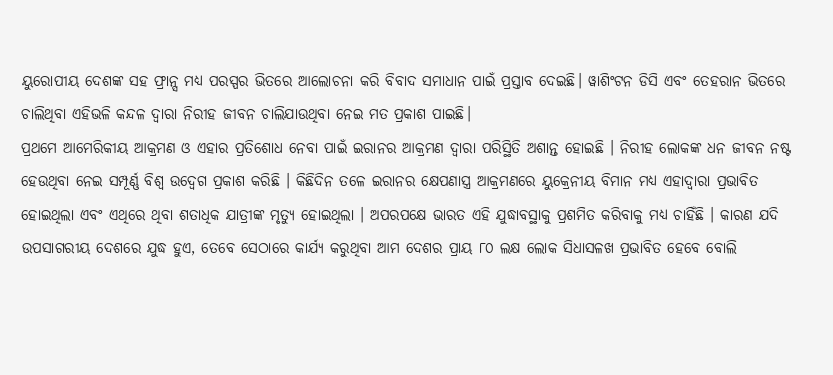ୟୁରୋପୀୟ ଦେଶଙ୍କ ସହ ଫ୍ରାନ୍ସ ମଧ୍ୟ ପରସ୍ପର ଭିତରେ ଆଲୋଚନା କରି ବିବାଦ ସମାଧାନ ପାଇଁ ପ୍ରସ୍ତାବ ଦେଇଛି। ୱାଶିଂଟନ ଡିସି ଏବଂ ତେହରାନ ଭିତରେ ଚାଲିଥିବା ଏହିଭଳି କନ୍ଦଳ ଦ୍ଵାରା ନିରୀହ ଜୀବନ ଚାଲିଯାଉଥିବା ନେଇ ମତ ପ୍ରକାଶ ପାଇଛି।
ପ୍ରଥମେ ଆମେରିକୀୟ ଆକ୍ରମଣ ଓ ଏହାର ପ୍ରତିଶୋଧ ନେବା ପାଇଁ ଇରାନର ଆକ୍ରମଣ ଦ୍ଵାରା ପରିସ୍ଥିତି ଅଶାନ୍ତ ହୋଇଛି । ନିରୀହ ଲୋକଙ୍କ ଧନ ଜୀବନ ନଷ୍ଟ ହେଉଥିବା ନେଇ ସମ୍ପୂର୍ଣ୍ଣ ବିଶ୍ଵ ଉଦ୍ବେଗ ପ୍ରକାଶ କରିଛି । କିଛିଦିନ ତଳେ ଇରାନର କ୍ଷେପଣାସ୍ତ୍ର ଆକ୍ରମଣରେ ୟୁକ୍ରେନୀୟ ବିମାନ ମଧ୍ୟ ଏହାଦ୍ଵାରା ପ୍ରଭାବିତ ହୋଇଥିଲା ଏବଂ ଏଥିରେ ଥିବା ଶତାଧିକ ଯାତ୍ରୀଙ୍କ ମୃତ୍ୟୁ ହୋଇଥିଲା । ଅପରପକ୍ଷେ ଭାରତ ଏହି ଯୁଦ୍ଧାବସ୍ଥାକୁ ପ୍ରଶମିତ କରିବାକୁ ମଧ୍ୟ ଚାହିଁଛି । କାରଣ ଯଦି ଉପସାଗରୀୟ ଦେଶରେ ଯୁଦ୍ଧ ହୁଏ, ତେବେ ସେଠାରେ କାର୍ଯ୍ୟ କରୁଥିବା ଆମ ଦେଶର ପ୍ରାୟ ୮୦ ଲକ୍ଷ ଲୋକ ସିଧାସଳଖ ପ୍ରଭାବିତ ହେବେ ବୋଲି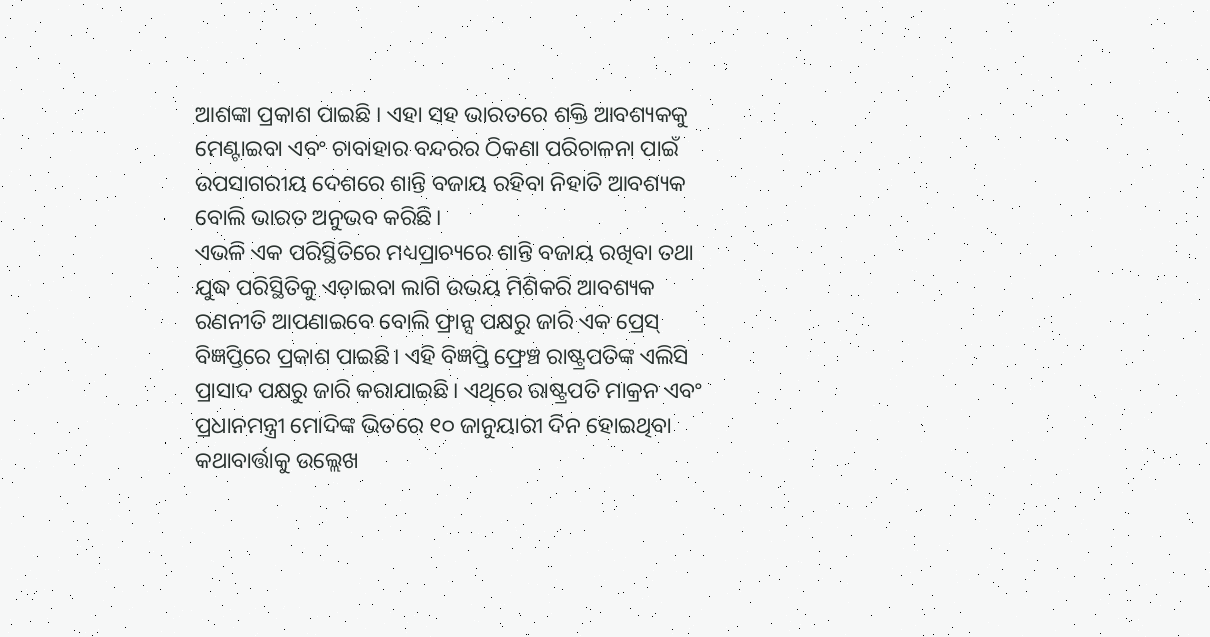ଆଶଙ୍କା ପ୍ରକାଶ ପାଇଛି । ଏହା ସହ ଭାରତରେ ଶକ୍ତି ଆବଶ୍ୟକକୁ ମେଣ୍ଟାଇବା ଏବଂ ଚାବାହାର ବନ୍ଦରର ଠିକଣା ପରିଚାଳନା ପାଇଁ ଉପସାଗରୀୟ ଦେଶରେ ଶାନ୍ତି ବଜାୟ ରହିବା ନିହାତି ଆବଶ୍ୟକ ବୋଲି ଭାରତ ଅନୁଭବ କରିଛି।
ଏଭଳି ଏକ ପରିସ୍ଥିତିରେ ମଧ୍ୟପ୍ରାଚ୍ୟରେ ଶାନ୍ତି ବଜାୟ ରଖିବା ତଥା ଯୁଦ୍ଧ ପରିସ୍ଥିତିକୁ ଏଡ଼ାଇବା ଲାଗି ଉଭୟ ମିଶିକରି ଆବଶ୍ୟକ ରଣନୀତି ଆପଣାଇବେ ବୋଲି ଫ୍ରାନ୍ସ ପକ୍ଷରୁ ଜାରି ଏକ ପ୍ରେସ୍ ବିଜ୍ଞପ୍ତିରେ ପ୍ରକାଶ ପାଇଛି। ଏହି ବିଜ୍ଞପ୍ତି ଫ୍ରେଞ୍ଚ ରାଷ୍ଟ୍ରପତିଙ୍କ ଏଲିସି ପ୍ରାସାଦ ପକ୍ଷରୁ ଜାରି କରାଯାଇଛି। ଏଥିରେ ରାଷ୍ଟ୍ରପତି ମାକ୍ରନ ଏବଂ ପ୍ରଧାନମନ୍ତ୍ରୀ ମୋଦିଙ୍କ ଭିତରେ ୧୦ ଜାନୁୟାରୀ ଦିନ ହୋଇଥିବା କଥାବାର୍ତ୍ତାକୁ ଉଲ୍ଲେଖ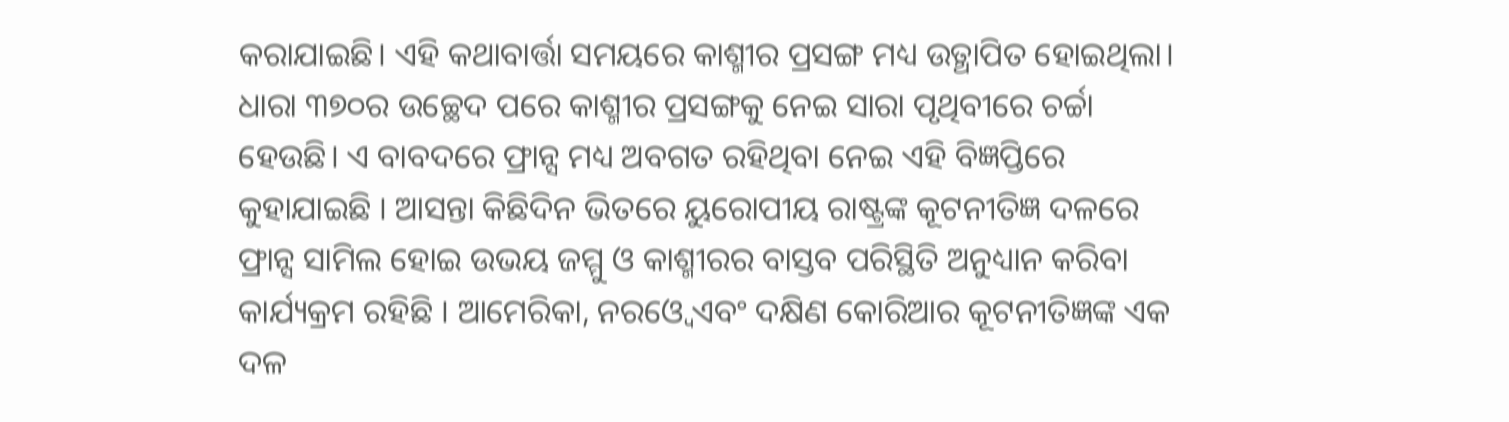କରାଯାଇଛି। ଏହି କଥାବାର୍ତ୍ତା ସମୟରେ କାଶ୍ମୀର ପ୍ରସଙ୍ଗ ମଧ୍ୟ ଉତ୍ଥାପିତ ହୋଇଥିଲା। ଧାରା ୩୭୦ର ଉଚ୍ଛେଦ ପରେ କାଶ୍ମୀର ପ୍ରସଙ୍ଗକୁ ନେଇ ସାରା ପୃଥିବୀରେ ଚର୍ଚ୍ଚା ହେଉଛି। ଏ ବାବଦରେ ଫ୍ରାନ୍ସ ମଧ୍ୟ ଅବଗତ ରହିଥିବା ନେଇ ଏହି ବିଜ୍ଞପ୍ତିରେ କୁହାଯାଇଛି । ଆସନ୍ତା କିଛିଦିନ ଭିତରେ ୟୁରୋପୀୟ ରାଷ୍ଟ୍ରଙ୍କ କୂଟନୀତିଜ୍ଞ ଦଳରେ ଫ୍ରାନ୍ସ ସାମିଲ ହୋଇ ଉଭୟ ଜମ୍ମୁ ଓ କାଶ୍ମୀରର ବାସ୍ତବ ପରିସ୍ଥିତି ଅନୁଧ୍ୟାନ କରିବା କାର୍ଯ୍ୟକ୍ରମ ରହିଛି । ଆମେରିକା, ନରଓ୍ବେ ଏବଂ ଦକ୍ଷିଣ କୋରିଆର କୂଟନୀତିଜ୍ଞଙ୍କ ଏକ ଦଳ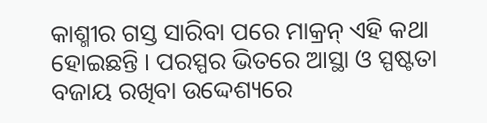କାଶ୍ମୀର ଗସ୍ତ ସାରିବା ପରେ ମାକ୍ରନ୍ ଏହି କଥା ହୋଇଛନ୍ତି । ପରସ୍ପର ଭିତରେ ଆସ୍ଥା ଓ ସ୍ପଷ୍ଟତା ବଜାୟ ରଖିବା ଉଦ୍ଦେଶ୍ୟରେ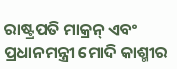ରାଷ୍ଟ୍ରପତି ମାକ୍ରନ୍ ଏବଂ ପ୍ରଧାନମନ୍ତ୍ରୀ ମୋଦି କାଶ୍ମୀର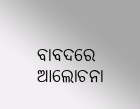ବାବଦରେ ଆଲୋଚନା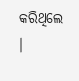କରିଥିଲେ ।